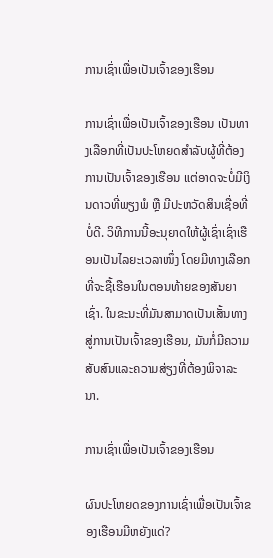ການເຊົ່າເພື່ອເປັນເຈົ້າຂອງເຮືອນ

ການເຊົ່າເພື່ອເປັນເຈົ້າຂອງເຮືອນ ເປັນທາງເລືອກທີ່ເປັນປະໂຫຍດສຳລັບຜູ້ທີ່ຕ້ອງການເປັນເຈົ້າຂອງເຮືອນ ແຕ່ອາດຈະບໍ່ມີເງິນດາວທີ່ພຽງພໍ ຫຼື ມີປະຫວັດສິນເຊື່ອທີ່ບໍ່ດີ. ວິທີການນີ້ອະນຸຍາດໃຫ້ຜູ້ເຊົ່າເຊົ່າເຮືອນເປັນໄລຍະເວລາໜຶ່ງ ໂດຍມີທາງເລືອກທີ່ຈະຊື້ເຮືອນໃນຕອນທ້າຍຂອງສັນຍາເຊົ່າ. ໃນຂະນະທີ່ມັນສາມາດເປັນເສັ້ນທາງສູ່ການເປັນເຈົ້າຂອງເຮືອນ, ມັນກໍ່ມີຄວາມສັບສົນແລະຄວາມສ່ຽງທີ່ຕ້ອງພິຈາລະນາ.

ການເຊົ່າເພື່ອເປັນເຈົ້າຂອງເຮືອນ

ຜົນປະໂຫຍດຂອງການເຊົ່າເພື່ອເປັນເຈົ້າຂອງເຮືອນມີຫຍັງແດ່?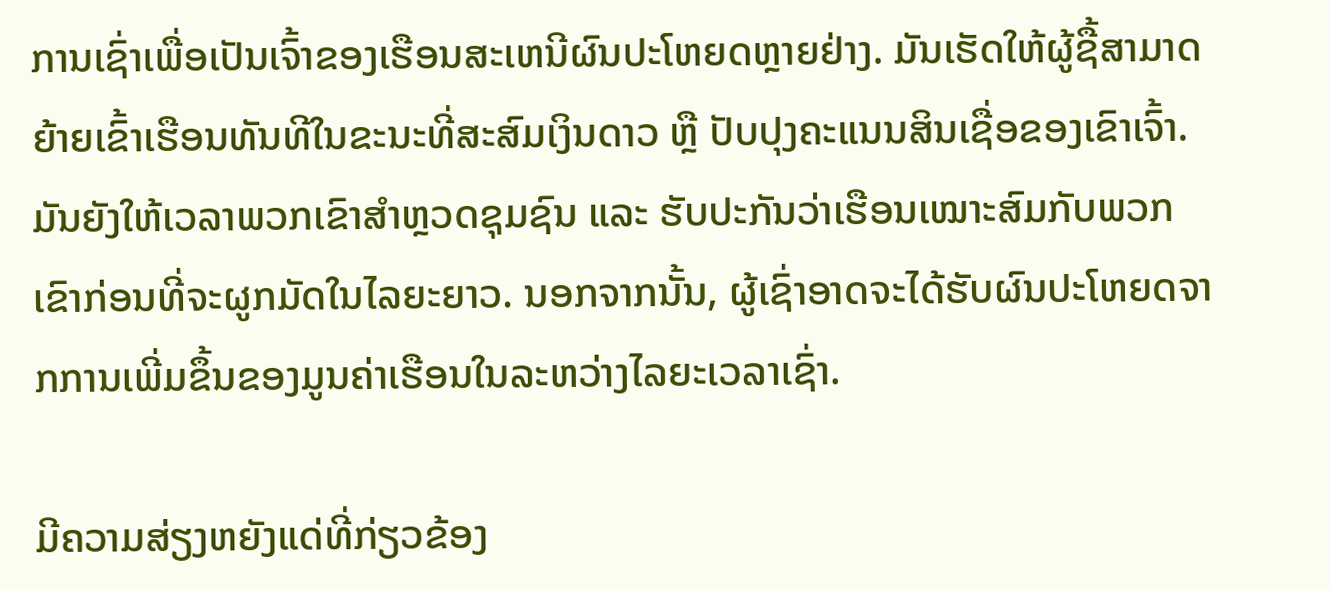ການເຊົ່າເພື່ອເປັນເຈົ້າຂອງເຮືອນສະເຫນີຜົນປະໂຫຍດຫຼາຍຢ່າງ. ມັນເຮັດໃຫ້ຜູ້ຊື້ສາມາດຍ້າຍເຂົ້າເຮືອນທັນທີໃນຂະນະທີ່ສະສົມເງິນດາວ ຫຼື ປັບປຸງຄະແນນສິນເຊື່ອຂອງເຂົາເຈົ້າ. ມັນຍັງໃຫ້ເວລາພວກເຂົາສຳຫຼວດຊຸມຊົນ ແລະ ຮັບປະກັນວ່າເຮືອນເໝາະສົມກັບພວກເຂົາກ່ອນທີ່ຈະຜູກມັດໃນໄລຍະຍາວ. ນອກຈາກນັ້ນ, ຜູ້ເຊົ່າອາດຈະໄດ້ຮັບຜົນປະໂຫຍດຈາກການເພີ່ມຂຶ້ນຂອງມູນຄ່າເຮືອນໃນລະຫວ່າງໄລຍະເວລາເຊົ່າ.

ມີຄວາມສ່ຽງຫຍັງແດ່ທີ່ກ່ຽວຂ້ອງ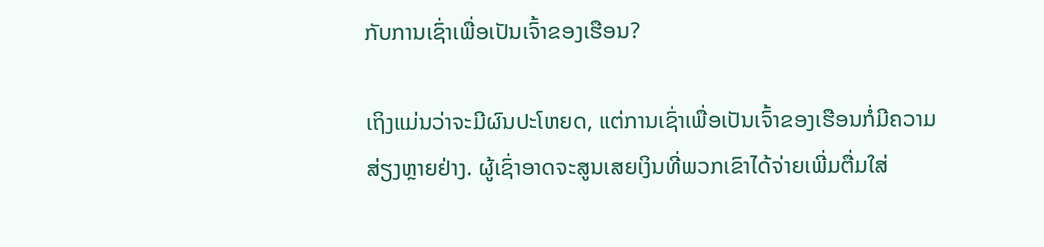ກັບການເຊົ່າເພື່ອເປັນເຈົ້າຂອງເຮືອນ?

ເຖິງແມ່ນວ່າຈະມີຜົນປະໂຫຍດ, ແຕ່ການເຊົ່າເພື່ອເປັນເຈົ້າຂອງເຮືອນກໍ່ມີຄວາມສ່ຽງຫຼາຍຢ່າງ. ຜູ້ເຊົ່າອາດຈະສູນເສຍເງິນທີ່ພວກເຂົາໄດ້ຈ່າຍເພີ່ມຕື່ມໃສ່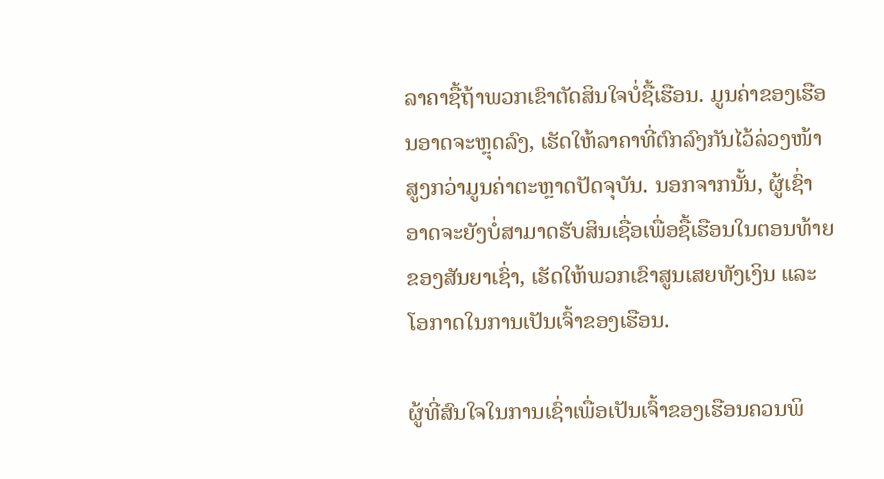ລາຄາຊື້ຖ້າພວກເຂົາຕັດສິນໃຈບໍ່ຊື້ເຮືອນ. ມູນຄ່າຂອງເຮືອນອາດຈະຫຼຸດລົງ, ເຮັດໃຫ້ລາຄາທີ່ຕົກລົງກັນໄວ້ລ່ວງໜ້າສູງກວ່າມູນຄ່າຕະຫຼາດປັດຈຸບັນ. ນອກຈາກນັ້ນ, ຜູ້ເຊົ່າອາດຈະຍັງບໍ່ສາມາດຮັບສິນເຊື່ອເພື່ອຊື້ເຮືອນໃນຕອນທ້າຍຂອງສັນຍາເຊົ່າ, ເຮັດໃຫ້ພວກເຂົາສູນເສຍທັງເງິນ ແລະ ໂອກາດໃນການເປັນເຈົ້າຂອງເຮືອນ.

ຜູ້ທີ່ສົນໃຈໃນການເຊົ່າເພື່ອເປັນເຈົ້າຂອງເຮືອນຄວນພິ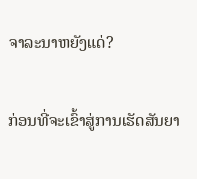ຈາລະນາຫຍັງແດ່?

ກ່ອນທີ່ຈະເຂົ້າສູ່ການເຮັດສັນຍາ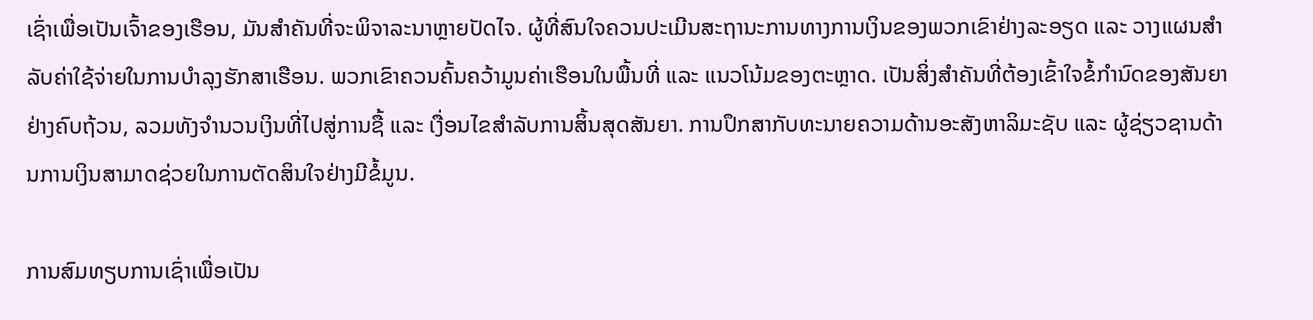ເຊົ່າເພື່ອເປັນເຈົ້າຂອງເຮືອນ, ມັນສຳຄັນທີ່ຈະພິຈາລະນາຫຼາຍປັດໄຈ. ຜູ້ທີ່ສົນໃຈຄວນປະເມີນສະຖານະການທາງການເງິນຂອງພວກເຂົາຢ່າງລະອຽດ ແລະ ວາງແຜນສຳລັບຄ່າໃຊ້ຈ່າຍໃນການບຳລຸງຮັກສາເຮືອນ. ພວກເຂົາຄວນຄົ້ນຄວ້າມູນຄ່າເຮືອນໃນພື້ນທີ່ ແລະ ແນວໂນ້ມຂອງຕະຫຼາດ. ເປັນສິ່ງສຳຄັນທີ່ຕ້ອງເຂົ້າໃຈຂໍ້ກຳນົດຂອງສັນຍາຢ່າງຄົບຖ້ວນ, ລວມທັງຈຳນວນເງິນທີ່ໄປສູ່ການຊື້ ແລະ ເງື່ອນໄຂສຳລັບການສິ້ນສຸດສັນຍາ. ການປຶກສາກັບທະນາຍຄວາມດ້ານອະສັງຫາລິມະຊັບ ແລະ ຜູ້ຊ່ຽວຊານດ້ານການເງິນສາມາດຊ່ວຍໃນການຕັດສິນໃຈຢ່າງມີຂໍ້ມູນ.

ການສົມທຽບການເຊົ່າເພື່ອເປັນ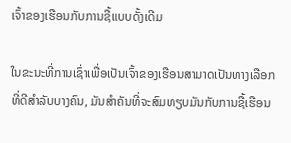ເຈົ້າຂອງເຮືອນກັບການຊື້ແບບດັ້ງເດີມ

ໃນຂະນະທີ່ການເຊົ່າເພື່ອເປັນເຈົ້າຂອງເຮືອນສາມາດເປັນທາງເລືອກທີ່ດີສຳລັບບາງຄົນ, ມັນສຳຄັນທີ່ຈະສົມທຽບມັນກັບການຊື້ເຮືອນ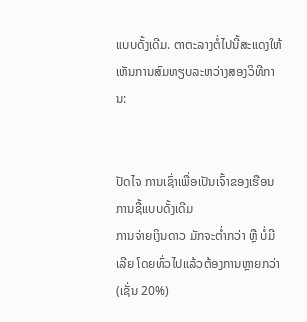ແບບດັ້ງເດີມ. ຕາຕະລາງຕໍ່ໄປນີ້ສະແດງໃຫ້ເຫັນການສົມທຽບລະຫວ່າງສອງວິທີການ:


ປັດໄຈ ການເຊົ່າເພື່ອເປັນເຈົ້າຂອງເຮືອນ ການຊື້ແບບດັ້ງເດີມ
ການຈ່າຍເງິນດາວ ມັກຈະຕ່ຳກວ່າ ຫຼື ບໍ່ມີເລີຍ ໂດຍທົ່ວໄປແລ້ວຕ້ອງການຫຼາຍກວ່າ (ເຊັ່ນ 20%)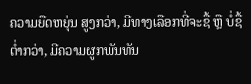ຄວາມຍືດຫຍຸ່ນ ສູງກວ່າ, ມີທາງເລືອກທີ່ຈະຊື້ ຫຼື ບໍ່ຊື້ ຕ່ຳກວ່າ, ມີຄວາມຜູກພັນທັນ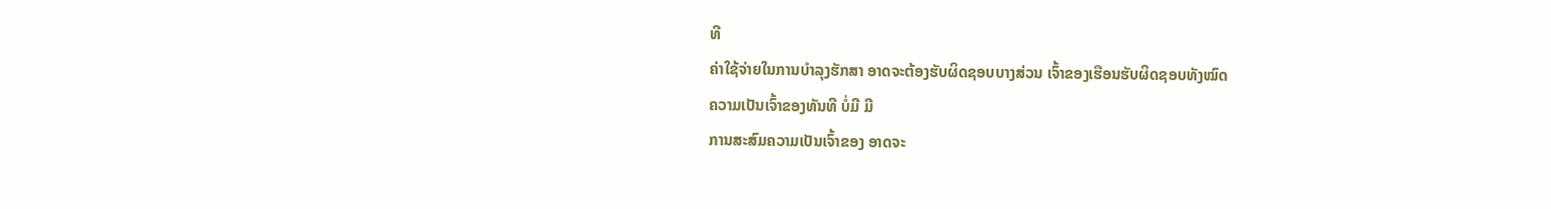ທີ
ຄ່າໃຊ້ຈ່າຍໃນການບຳລຸງຮັກສາ ອາດຈະຕ້ອງຮັບຜິດຊອບບາງສ່ວນ ເຈົ້າຂອງເຮືອນຮັບຜິດຊອບທັງໝົດ
ຄວາມເປັນເຈົ້າຂອງທັນທີ ບໍ່ມີ ມີ
ການສະສົມຄວາມເປັນເຈົ້າຂອງ ອາດຈະ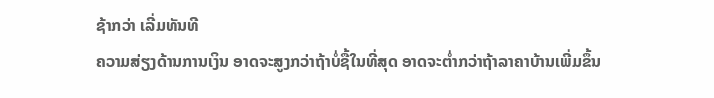ຊ້າກວ່າ ເລີ່ມທັນທີ
ຄວາມສ່ຽງດ້ານການເງິນ ອາດຈະສູງກວ່າຖ້າບໍ່ຊື້ໃນທີ່ສຸດ ອາດຈະຕ່ຳກວ່າຖ້າລາຄາບ້ານເພີ່ມຂຶ້ນ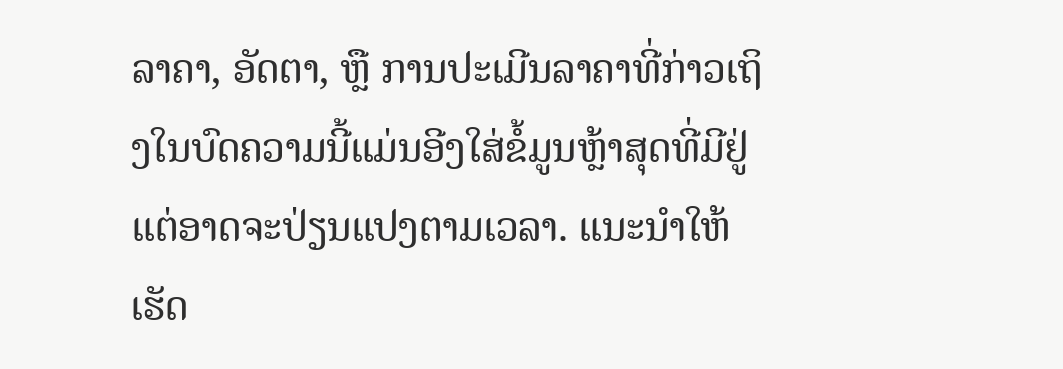ລາຄາ, ອັດຕາ, ຫຼື ການປະເມີນລາຄາທີ່ກ່າວເຖິງໃນບົດຄວາມນີ້ແມ່ນອີງໃສ່ຂໍ້ມູນຫຼ້າສຸດທີ່ມີຢູ່ ແຕ່ອາດຈະປ່ຽນແປງຕາມເວລາ. ແນະນຳໃຫ້ເຮັດ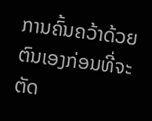ການຄົ້ນຄວ້າດ້ວຍຕົນເອງກ່ອນທີ່ຈະຕັດ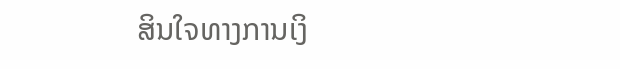ສິນໃຈທາງການເງິ